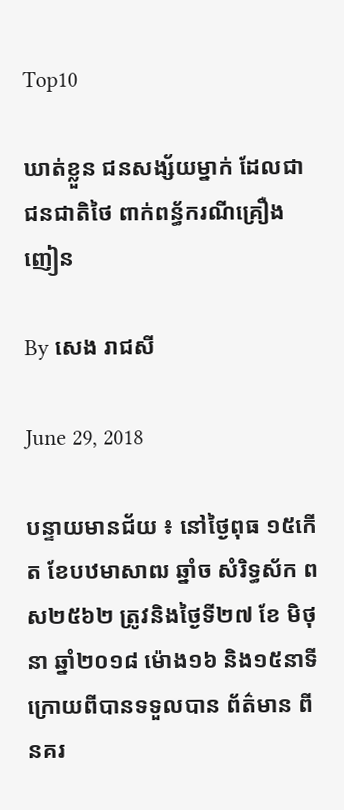Top10

ឃាត់ខ្លួន ជនសង្ស័យម្នាក់ ដែលជាជនជាតិថៃ ពាក់ពន្ធ័ករណីគ្រឿងញៀន

By សេង រាជសី

June 29, 2018

បន្ទាយមានជ័យ ៖ នៅថ្ងៃពុធ ១៥កើត ខែបឋមាសាឍ ឆ្នាំច សំរិទ្ធស័ក ពស២៥៦២ ត្រូវនិងថ្ងៃទី២៧ ខែ មិថុនា ឆ្នាំ២០១៨ ម៉ោង១៦ និង១៥នាទី ក្រោយពីបានទទួលបាន ព័ត៌មាន ពីនគរ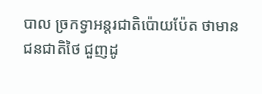បាល ច្រកទ្វាអន្តរជាតិប៉ោយប៉ែត ថាមានជនជាតិថៃ ជួញដូ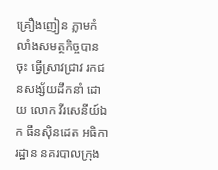គ្រឿងញៀន ភ្លាមកំលាំងសមត្ថកិច្ចបានចុះ ធ្វើស្រាវជ្រាវ រកជនសង្ស័យដឹកនាំ ដោយ លោក វីរសេនីយ៍ឯក ធឹនសុិនដេត អធិការដ្ឋាន នគរបាលក្រុង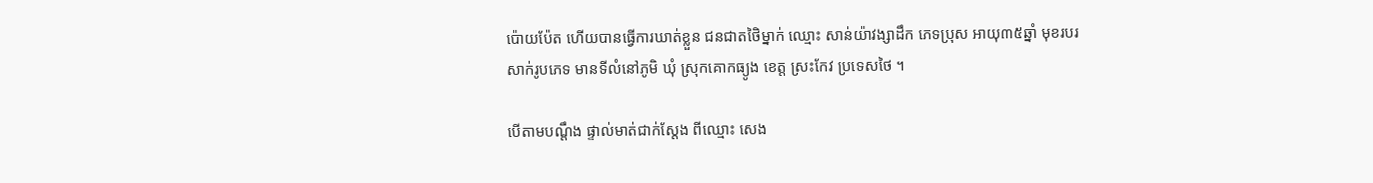ប៉ោយប៉ែត ហើយបានធ្វើការឃាត់ខ្លួន ជនជាតថៃិម្នាក់ ឈ្មោះ សាន់យ៉ាវង្សាដឹក ភេទប្រុស អាយុ៣៥ឆ្នាំ មុខរបរ សាក់រូបភេទ មានទីលំនៅភូមិ ឃុំ ស្រុកគោកធ្យូង ខេត្ត ស្រះកែវ ប្រទេសថៃ ។

បើតាមបណ្តឹង ផ្ទាល់មាត់ជាក់ស្តែង ពីឈ្មោះ សេង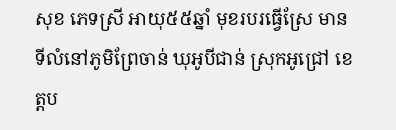សុខ ភេទស្រី អាយុ៥៥ឆ្នាំ មុខរបរធ្វើស្រែ មានទីលំនៅភូមិព្រែចាន់ ឃុអូបីជាន់ ស្រុកអូជ្រៅ ខេត្តប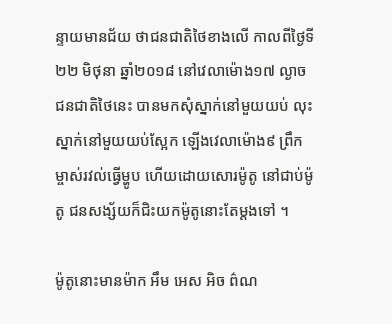ន្ទាយមានជ័យ ថាជនជាតិថៃខាងលើ កាលពីថ្ងៃទី២២ មិថុនា ឆ្នាំ២០១៨ នៅវេលាម៉ោង១៧ ល្ងាចជនជាតិថៃនេះ បានមកសុំស្នាក់នៅមួយយប់ លុះស្នាក់នៅមួយយប់ស្អែក ឡើងវេលាម៉ោង៩ ព្រឹក ម្ចាស់រវល់ធ្វើម្ហូប ហើយដោយសោរម៉ូតូ នៅជាប់ម៉ូតូ ជនសង្ស័យក៏ជិះយកម៉ូតូនោះតែម្តងទៅ ។

ម៉ូតូនោះមានម៉ាក អឹម អេស អិច ព៌ណ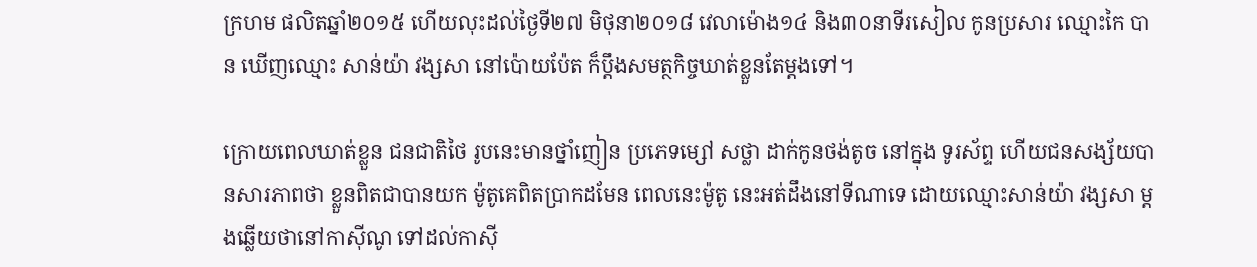ក្រហម ផលិតឆ្នាំ២០១៥ ហើយលុះដល់ថ្ងៃទី២៧ មិថុនា២០១៨ វេលាម៉ោង១៤ និង៣០នាទីរសៀល កូនប្រសារ ឈ្មោះកៃ បាន ឃើញឈ្មោះ សាន់យ៉ា វង្សសា នៅប៉ោយប៉ែត ក៏ប្តឹងសមត្ថកិច្ចឃាត់ខ្លួនតែម្តងទៅ។

ក្រោយពេលឃាត់ខ្លួន ជនជាតិថៃ រូបនេះមានថ្នាំញៀន ប្រភេទម្សៅ សថ្លា ដាក់កូនថង់តូច នៅក្នុង ទូរស័ព្ទ ហើយជនសង្ស័យបានសារភាពថា ខ្លួនពិតជាបានយក ម៉ូតូគេពិតប្រាកដមែន ពេលនេះម៉ូតូ នេះអត់ដឹងនៅទីណាទេ ដោយឈ្មោះសាន់យ៉ា វង្សសា ម្តងឆ្លើយថានៅកាសុីណូ ទៅដល់កាសុី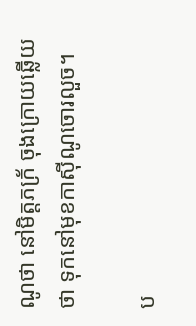ណូថា នៅមិត្តភក្រ័ ចុងក្រោយឆ្លើយថា ទុកនៅមុខកាសុីណូចោរលួច។

ប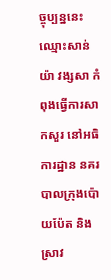ច្ចុប្បន្ននេះ ឈ្មោះសាន់យ៉ា វង្សសា កំពុងធ្វើការសាកសួរ នៅអធិការដ្ឋាន នគរបាលក្រុងប៉ោយប៉ែត និងស្រាវ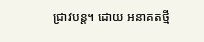ជ្រាវបន្ត។ ដោយ អនាគតថ្មី